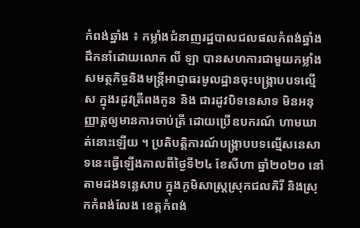កំពង់ឆ្នាំង ៖ កម្លាំងជំនាញរដ្ឋបាលជលផលកំពង់ឆ្នាំង ដឹកនាំដោយលោក លី ឡា បានសហការជាមួយកម្លាំងសមត្ថកិច្ចនិងមន្ត្រីអាជ្ញាធរមូលដ្ឋានចុះបង្ក្រាបបទល្មើស ក្នុងរដូវត្រីពងកូន និង ជារដូវបិទនេសាទ មិនអនុញ្ញាត្តឲ្យមានការចាប់ត្រី ដោយប្រើឧបករណ៍ ហាមឃាត់នោះឡើយ ។ ប្រតិបត្តិការណ៍បង្ក្រាបបទល្មើសនេសាទនេះធ្វើឡើងកាលពីថ្ងៃទី២៤ ខែសីហា ឆ្នាំ២០២០ នៅតាមដងទន្លេសាប ក្នុងភូមិសាស្ត្រស្រុកជលគិរី និងស្រុកកំពង់លែង ខេត្តកំពង់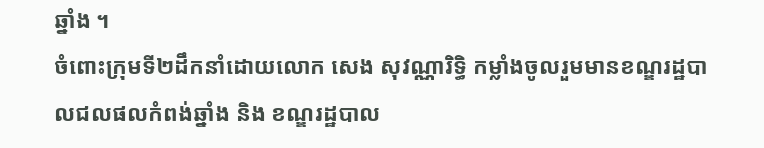ឆ្នាំង ។
ចំពោះក្រុមទី២ដឹកនាំដោយលោក សេង សុវណ្ណារិទ្ធិ កម្លាំងចូលរួមមានខណ្ឌរដ្ឋបាលជលផលកំពង់ឆ្នាំង និង ខណ្ឌរដ្ឋបាល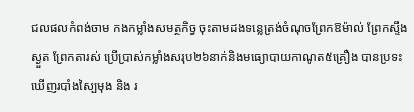ជលផលកំពង់ចាម កងកម្លាំងសមត្ថកិច្វ ចុះតាមដងទន្លេត្រង់ចំណុចព្រែកឱម៉ាល់ ព្រែកស្ទឹងស្ងួត ព្រែកតារស់ ប្រើប្រាស់កម្លាំងសរុប២៦នាក់និងមធ្យោបាយកាណូត៥គ្រឿង បានប្រទះឃើញរបាំងស្បៃមុង និង រ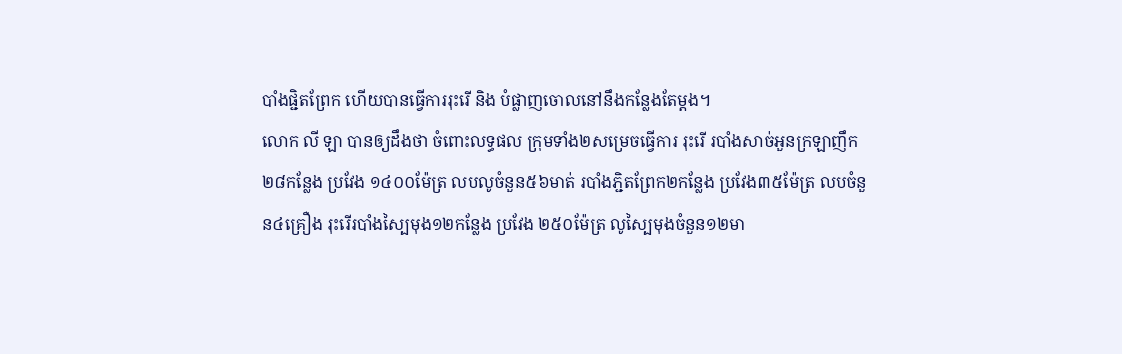បាំងផ្ជិតព្រែក ហើយបានធ្វើការរុះរើ និង បំផ្លាញចោលនៅនឹងកន្លែងតែម្តង។
លោក លី ឡា បានឲ្យដឹងថា ចំពោះលទ្ធផល ក្រុមទាំង២សម្រេចធ្វើការ រុះរើ របាំងសាច់អួនក្រឡាញឹក២៨កន្លែង ប្រវែង ១៤០០ម៉ែត្រ លបលូចំនួន៥៦មាត់ របាំងភ្ជិតព្រែក២កន្លែង ប្រវែង៣៥ម៉ែត្រ លបចំនួន៤គ្រឿង រុះរើរបាំងស្បៃមុង១២កន្លែង ប្រវែង ២៥០ម៉ែត្រ លូស្បៃមុងចំនួន១២មា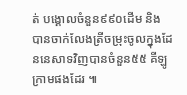ត់ បង្គោលចំនួន៩៩០ដេីម និង បានចាក់លែងត្រីចម្រុះចូលក្នុងដែននេសាទវិញបានចំនួន៥៥ គីឡូក្រាមផងដែរ ៕